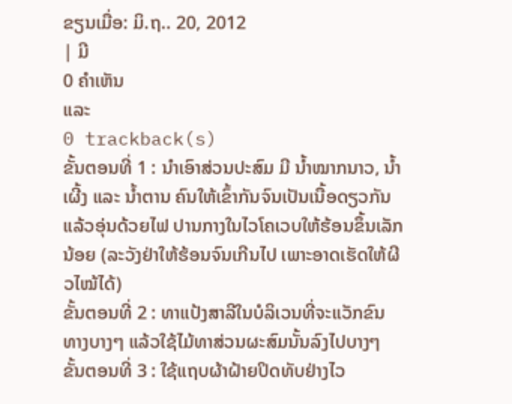ຂຽນເມື່ອ: ມິ.ຖ.. 20, 2012
| ມີ
0 ຄຳເຫັນ
ແລະ
0 trackback(s)
ຂັ້ນຕອນທີ່ 1 : ນຳເອົາສ່ວນປະສົມ ມີ ນ້ຳໝາກນາວ, ນ້ຳເຜີ້ງ ແລະ ນ້ຳຕານ ຄົນໃຫ້ເຂົ້າກັນຈົນເປັນເນື້ອດຽວກັນ ແລ້ວອຸ່ນດ້ວຍໄຟ ປານກາງໃນໄວໂຄເວບໃຫ້ຮ້ອນຂຶ້ນເລັກນ້ອຍ (ລະວັງຢ່າໃຫ້ຮ້ອນຈົນເກີນໄປ ເພາະອາດເຮັດໃຫ້ຜີວໄໝ້ໄດ້)
ຂັ້ນຕອນທີ່ 2 : ທາແປ້ງສາລີໃນບໍລິເວນທີ່ຈະແວັກຂົນ ທາງບາງໆ ແລ້ວໃຊ້ໄມ້ທາສ່ວນຜະສົມນັ້ນລົງໄປບາງໆ
ຂັ້ນຕອນທີ່ 3 : ໃຊ້ແຖບຜ້າຝ້າຍປິດທັບຢ່າງໄວ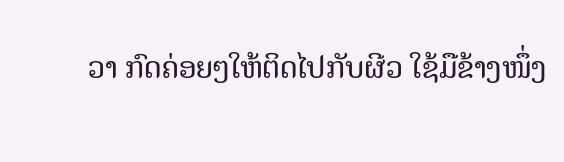ວາ ກົດຄ່ອຍໆໃຫ້ຕິດໄປກັບຜີວ ໃຊ້ມືຂ້າງໜຶ່ງ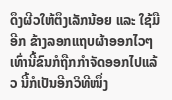ດຶງຜີວໃຫ້ຕຶງເລັກນ້ອຍ ແລະ ໃຊ້ມືອີກ ຂ້າງລອກແຖບຜ້າອອກໄວໆ ເທົ່ານີ້ຂົນກໍຖືກກຳຈັດອອກໄປແລ້ວ ນີ້ກໍເປັນອີກວິທີໜຶ່ງ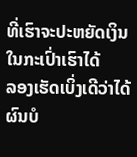ທີ່ເຮົາຈະປະຫຍັດເງິນໃນກະເປົ່າເຮົາໄດ້
ລອງເຮັດເບິ່ງເດີວ່າໄດ້ຜົນບໍ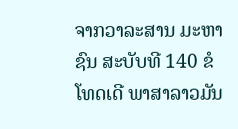ຈາກວາລະສານ ມະຫາຊົນ ສະບັບທີ 140 ຂໍໂທດເດີ ພາສາລາວມັນ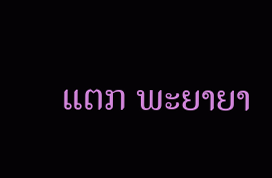ແຕກ ພະຍາຍາ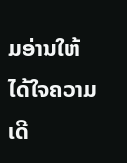ມອ່ານໃຫ້ໄດ້ໃຈຄວາມເດີ